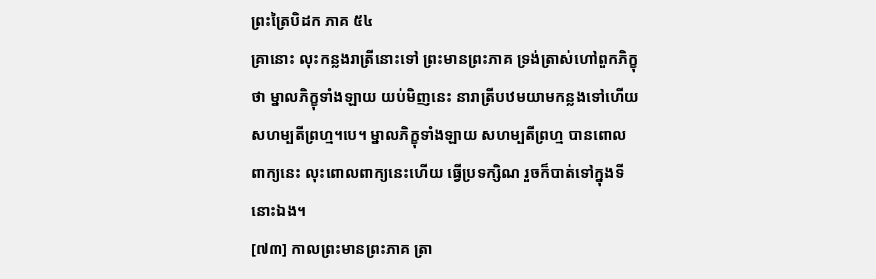ព្រះត្រៃបិដក ភាគ ៥៤
គ្រានោះ លុះកន្លងរាត្រីនោះទៅ ព្រះមានព្រះភាគ ទ្រង់ត្រាស់ហៅពួកភិក្ខុថា ម្នាលភិក្ខុទាំងឡាយ យប់មិញនេះ នារាត្រីបឋមយាមកន្លងទៅហើយ សហម្បតីព្រហ្ម។បេ។ ម្នាលភិក្ខុទាំងឡាយ សហម្បតីព្រហ្ម បានពោលពាក្យនេះ លុះពោលពាក្យនេះហើយ ធ្វើប្រទក្សិណ រួចក៏បាត់ទៅក្នុងទីនោះឯង។
[៧៣] កាលព្រះមានព្រះភាគ ត្រា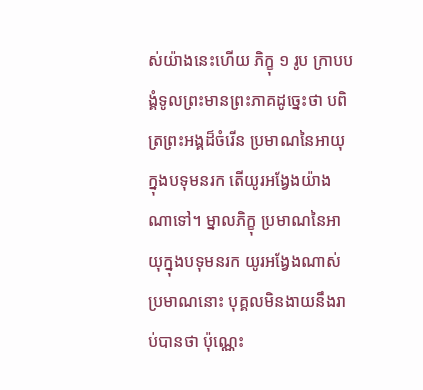ស់យ៉ាងនេះហើយ ភិក្ខុ ១ រូប ក្រាបបង្គំទូលព្រះមានព្រះភាគដូច្នេះថា បពិត្រព្រះអង្គដ៏ចំរើន ប្រមាណនៃអាយុក្នុងបទុមនរក តើយូរអង្វែងយ៉ាងណាទៅ។ ម្នាលភិក្ខុ ប្រមាណនៃអាយុក្នុងបទុមនរក យូរអង្វែងណាស់ ប្រមាណនោះ បុគ្គលមិនងាយនឹងរាប់បានថា ប៉ុណ្ណេះ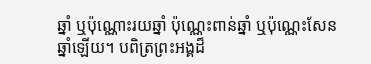ឆ្នាំ ឬប៉ុណ្ណោះរយឆ្នាំ ប៉ុណ្ណេះពាន់ឆ្នាំ ឬប៉ុណ្ណេះសែនឆ្នាំឡើយ។ បពិត្រព្រះអង្គដ៏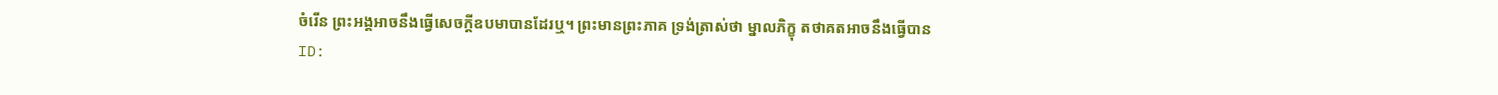ចំរើន ព្រះអង្គអាចនឹងធ្វើសេចក្តីឧបមាបានដែរឬ។ ព្រះមានព្រះភាគ ទ្រង់ត្រាស់ថា ម្នាលភិក្ខុ តថាគតអាចនឹងធ្វើបាន
ID: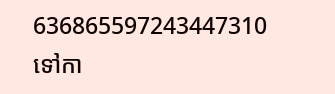636865597243447310
ទៅកា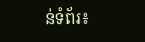ន់ទំព័រ៖